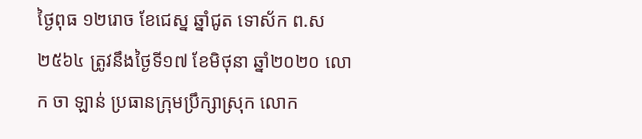ថ្ងៃពុធ ១២រោច ខែជេស្ន ឆ្នាំជូត ទោស័ក ព.ស២៥៦៤ ត្រូវនឹងថ្ងៃទី១៧ ខែមិថុនា ឆ្នាំ២០២០ លោក ចា ឡាន់ ប្រធានក្រុមប្រឹក្សាស្រុក លោក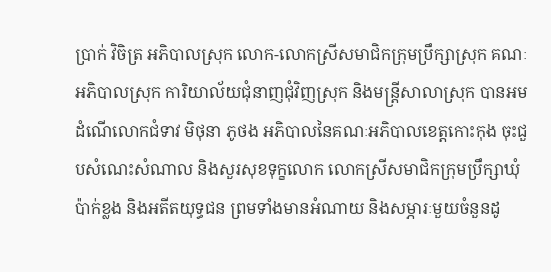ប្រាក់ វិចិត្រ អភិបាលស្រុក លោក-លោកស្រីសមាជិកក្រុមប្រឹក្សាស្រុក គណៈអភិបាលស្រុក ការិយាល័យជុំនាញជុំវិញស្រុក និងមន្រ្តីសាលាស្រុក បានអមដំណើលោកជំទាវ មិថុនា ភូថង អភិបាលនៃគណៈអភិបាលខេត្តកោះកុង ចុះជួបសំណេះសំណាល និងសួរសុខទុក្ខលោក លោកស្រីសមាជិកក្រុមប្រឹក្សាឃុំប៉ាក់ខ្លង និងអតីតយុទ្ធជន ព្រមទាំងមានអំណាយ និងសម្ភារៈមួយចំនួនដូ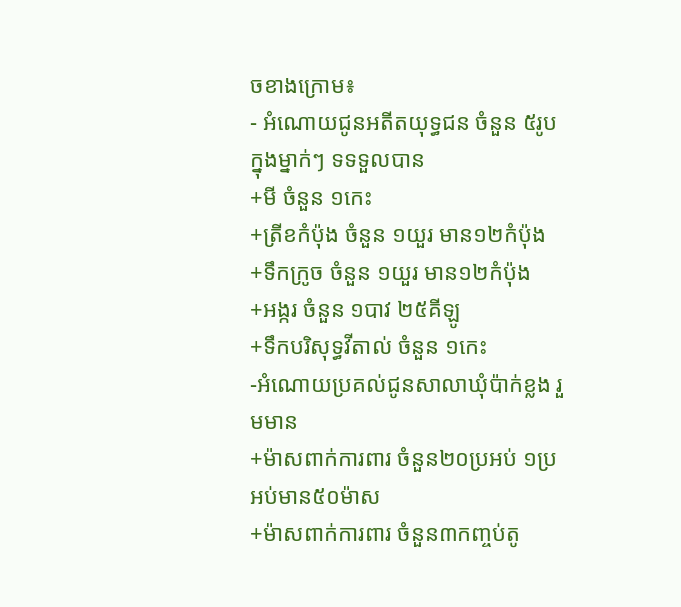ចខាងក្រោម៖
- អំណោយជូនអតីតយុទ្ធជន ចំនួន ៥រូប ក្នុងម្នាក់ៗ ទទទួលបាន
+មី ចំនួន ១កេះ
+ត្រីខកំប៉ុង ចំនួន ១យួរ មាន១២កំប៉ុង
+ទឹកក្រូច ចំនួន ១យួរ មាន១២កំប៉ុង
+អង្ករ ចំនួន ១បាវ ២៥គីឡូ
+ទឹកបរិសុទ្ធវីតាល់ ចំនួន ១កេះ
-អំណោយប្រគល់ជូនសាលាឃុំប៉ាក់ខ្លង រួមមាន
+ម៉ាសពាក់ការពារ ចំនួន២០ប្រអប់ ១ប្រអប់មាន៥០ម៉ាស
+ម៉ាសពាក់ការពារ ចំនួន៣កញ្ចប់តូ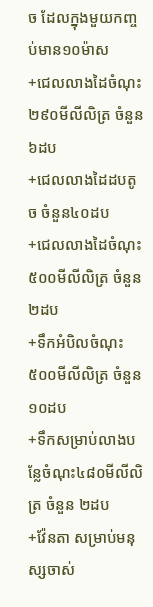ច ដែលក្នុងមួយកញ្ចប់មាន១០ម៉ាស
+ជេលលាងដៃចំណុះ ២៩០មីលីលិត្រ ចំនួន ៦ដប
+ជេលលាងដៃដបតូច ចំនួន៤០ដប
+ជេលលាងដៃចំណុះ ៥០០មីលីលិត្រ ចំនួន២ដប
+ទឹកអំបិលចំណុះ ៥០០មីលីលិត្រ ចំនួន ១០ដប
+ទឹកសម្រាប់លាងបន្លែចំណុះ៤៨០មីលីលិត្រ ចំនួន ២ដប
+វ៉ែនតា សម្រាប់មនុស្សចាស់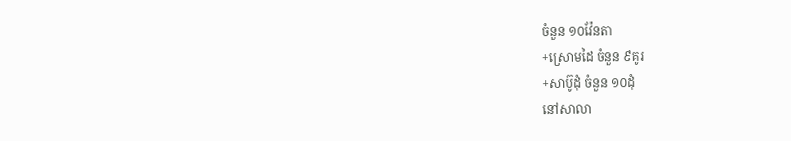ចំនួន ១០វ៉ែនតា
+ស្រោមដៃ ចំនួន ៩គូរ
+សាប៊ូដុំ ចំនួន ១០ដុំ
នៅសាលា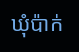ឃុំប៉ាក់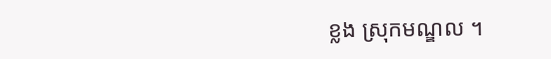ខ្លង ស្រុកមណ្ឌល ។